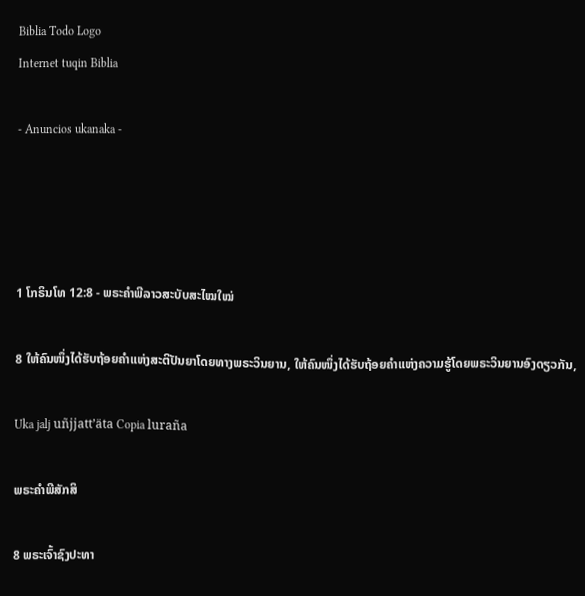Biblia Todo Logo
Internet tuqin Biblia

- Anuncios ukanaka -




1 ໂກຣິນໂທ 12:8 - ພຣະຄຳພີລາວສະບັບສະໄໝໃໝ່

8 ໃຫ້ຄົນໜຶ່ງໄດ້ຮັບຖ້ອຍຄຳແຫ່ງສະຕິປັນຍາໂດຍທາງພຣະວິນຍານ, ໃຫ້ຄົນໜຶ່ງໄດ້ຮັບຖ້ອຍຄຳແຫ່ງຄວາມຮູ້ໂດຍພຣະວິນຍານອົງດຽວກັນ,

Uka jalj uñjjattʼäta Copia luraña

ພຣະຄຳພີສັກສິ

8 ພຣະເຈົ້າຊົງປະທາ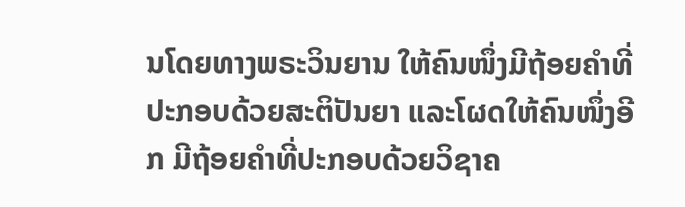ນໂດຍທາງພຣະວິນຍານ ໃຫ້ຄົນໜຶ່ງມີຖ້ອຍຄຳທີ່ປະກອບດ້ວຍສະຕິປັນຍາ ແລະໂຜດໃຫ້ຄົນໜຶ່ງອີກ ມີຖ້ອຍຄຳທີ່ປະກອບດ້ວຍວິຊາຄ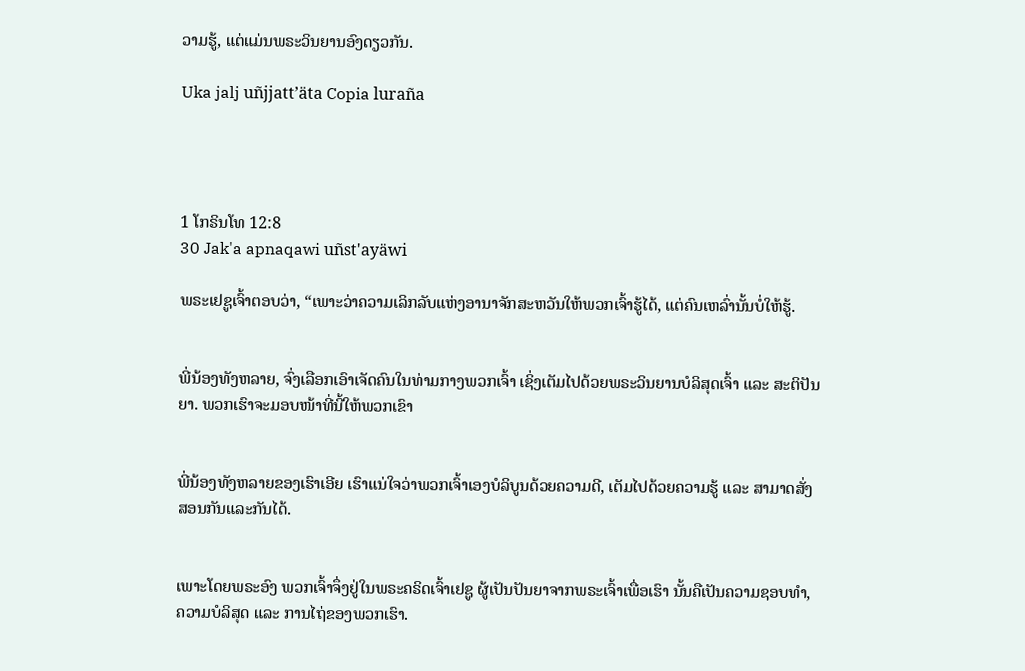ວາມຮູ້, ແຕ່ແມ່ນພຣະວິນຍານອົງດຽວກັນ.

Uka jalj uñjjattʼäta Copia luraña




1 ໂກຣິນໂທ 12:8
30 Jak'a apnaqawi uñst'ayäwi

ພຣະເຢຊູເຈົ້າຕອບວ່າ, “ເພາະວ່າຄວາມເລິກລັບແຫ່ງອານາຈັກສະຫວັນໃຫ້ພວກເຈົ້າຮູ້ໄດ້, ແຕ່ຄົນເຫລົ່ານັ້ນບໍ່ໃຫ້ຮູ້.


ພີ່ນ້ອງທັງຫລາຍ, ຈົ່ງເລືອກເອົາເຈັດຄົນໃນທ່າມກາງພວກເຈົ້າ ເຊິ່ງເຕັມໄປດ້ວຍພຣະວິນຍານບໍລິສຸດເຈົ້າ ແລະ ສະຕິປັນຍາ. ພວກເຮົາຈະມອບໜ້າທີ່ນີ້ໃຫ້ພວກເຂົາ


ພີ່ນ້ອງທັງຫລາຍຂອງເຮົາເອີຍ ເຮົາແນ່ໃຈວ່າພວກເຈົ້າເອງບໍລິບູນດ້ວຍຄວາມດີ, ເຕັມໄປດ້ວຍຄວາມຮູ້ ແລະ ສາມາດສັ່ງສອນກັນແລະກັນໄດ້.


ເພາະໂດຍພຣະອົງ ພວກເຈົ້າຈຶ່ງຢູ່ໃນພຣະຄຣິດເຈົ້າເຢຊູ ຜູ້ເປັນປັນຍາຈາກພຣະເຈົ້າເພື່ອເຮົາ ນັ້ນຄືເປັນຄວາມຊອບທຳ, ຄວາມບໍລິສຸດ ແລະ ການໄຖ່ຂອງພວກເຮົາ.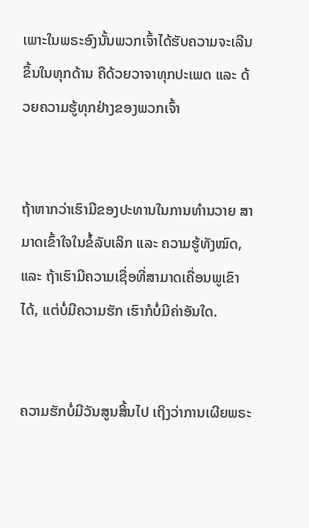ເພາະໃນພຣະອົງນັ້ນພວກເຈົ້າໄດ້ຮັບຄວາມຈະເລີນຂຶ້ນໃນທຸກດ້ານ ຄືດ້ວຍວາຈາທຸກປະເພດ ແລະ ດ້ວຍຄວາມຮູ້ທຸກຢ່າງຂອງພວກເຈົ້າ


ຖ້າຫາກວ່າເຮົາມີຂອງປະທານໃນການທຳນວາຍ ສາມາດເຂົ້າໃຈໃນຂໍ້ລັບເລິກ ແລະ ຄວາມຮູ້ທັງໝົດ, ແລະ ຖ້າເຮົາມີຄວາມເຊື່ອທີ່ສາມາດເຄື່ອນພູເຂົາໄດ້, ແຕ່ບໍ່ມີຄວາມຮັກ ເຮົາກໍບໍ່ມີຄ່າອັນໃດ.


ຄວາມຮັກບໍ່ມີວັນສູນສິ້ນໄປ ເຖິງວ່າການເຜີຍພຣະ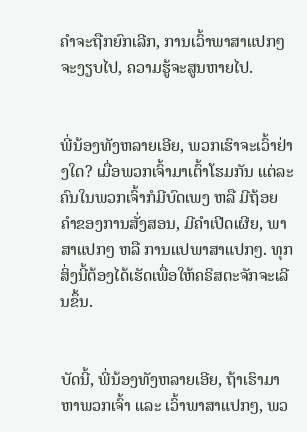ຄຳຈະຖືກຍົກເລີກ, ການເວົ້າພາສາແປກໆຈະງຽບໄປ, ຄວາມຮູ້ຈະສູນຫາຍໄປ.


ພີ່ນ້ອງທັງຫລາຍເອີຍ, ພວກເຮົາຈະເວົ້າຢ່າງໃດ? ເມື່ອພວກເຈົ້າມາເຕົ້າໂຮມກັນ ແຕ່ລະຄົນໃນພວກເຈົ້າກໍມີບົດເພງ ຫລື ມີຖ້ອຍຄຳຂອງການສັ່ງສອນ, ມີຄຳເປີດເຜີຍ, ພາສາແປກໆ ຫລື ການແປພາສາແປກໆ. ທຸກສິ່ງນີ້ຕ້ອງໄດ້ເຮັດເພື່ອໃຫ້ຄຣິສຕະຈັກຈະເລີນຂຶ້ນ.


ບັດນີ້, ພີ່ນ້ອງທັງຫລາຍເອີຍ, ຖ້າເຮົາມາຫາພວກເຈົ້າ ແລະ ເວົ້າພາສາແປກໆ, ພວ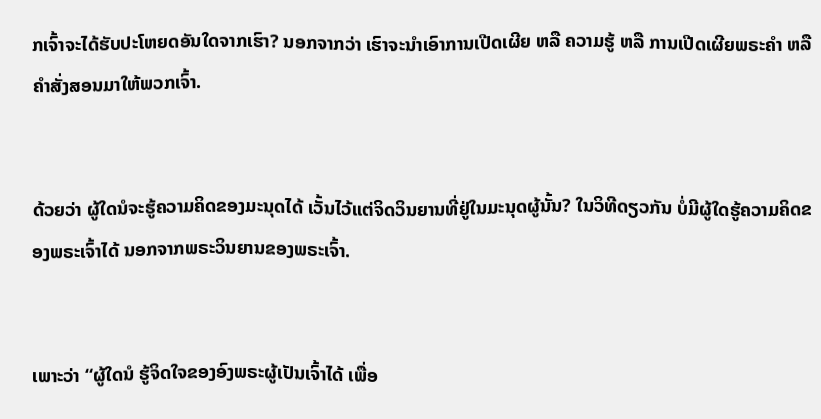ກເຈົ້າຈະໄດ້ຮັບປະໂຫຍດອັນໃດຈາກເຮົາ? ນອກຈາກວ່າ ເຮົາຈະນໍາເອົາການເປີດເຜີຍ ຫລື ຄວາມຮູ້ ຫລື ການເປີດເຜີຍພຣະຄຳ ຫລື ຄຳສັ່ງສອນມາໃຫ້ພວກເຈົ້າ.


ດ້ວຍວ່າ ຜູ້ໃດນໍຈະຮູ້ຄວາມຄິດຂອງມະນຸດໄດ້ ເວັ້ນໄວ້ແຕ່ຈິດວິນຍານທີ່ຢູ່ໃນມະນຸດຜູ້ນັ້ນ? ໃນວິທີດຽວກັນ ບໍ່ມີຜູ້ໃດຮູ້ຄວາມຄິດຂອງພຣະເຈົ້າໄດ້ ນອກຈາກພຣະວິນຍານຂອງພຣະເຈົ້າ.


ເພາະວ່າ “ຜູ້ໃດນໍ ຮູ້ຈິດໃຈຂອງອົງພຣະຜູ້ເປັນເຈົ້າໄດ້ ເພື່ອ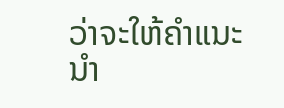ວ່າຈະໃຫ້ຄຳແນະນຳ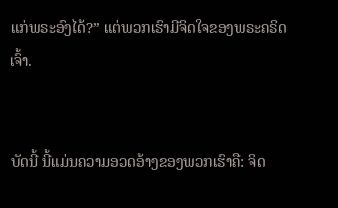ແກ່ພຣະອົງໄດ້?” ແຕ່ພວກເຮົາມີຈິດໃຈຂອງພຣະຄຣິດເຈົ້າ.


ບັດນີ້ ນີ້ແມ່ນຄວາມອວດອ້າງຂອງພວກເຮົາຄື: ຈິດ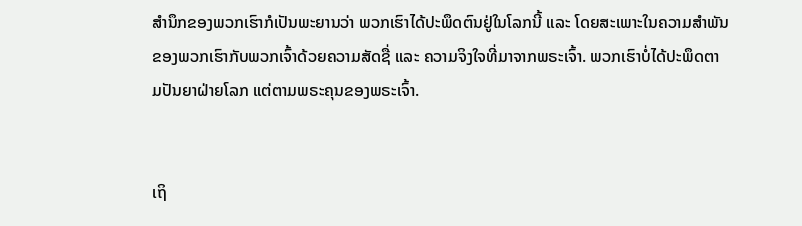ສຳນຶກຂອງພວກເຮົາກໍເປັນພະຍານວ່າ ພວກເຮົາໄດ້ປະພຶດຕົນຢູ່ໃນໂລກນີ້ ແລະ ໂດຍສະເພາະໃນຄວາມສຳພັນຂອງພວກເຮົາກັບພວກເຈົ້າດ້ວຍຄວາມສັດຊື່ ແລະ ຄວາມຈິງໃຈທີ່ມາຈາກພຣະເຈົ້າ. ພວກເຮົາບໍ່ໄດ້ປະພຶດຕາມປັນຍາຝ່າຍໂລກ ແຕ່ຕາມພຣະຄຸນຂອງພຣະເຈົ້າ.


ເຖິ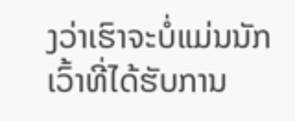ງວ່າເຮົາຈະບໍ່ແມ່ນນັກເວົ້າທີ່ໄດ້ຮັບການ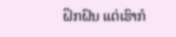ຝຶກຝົນ ແຕ່ເຮົາກໍ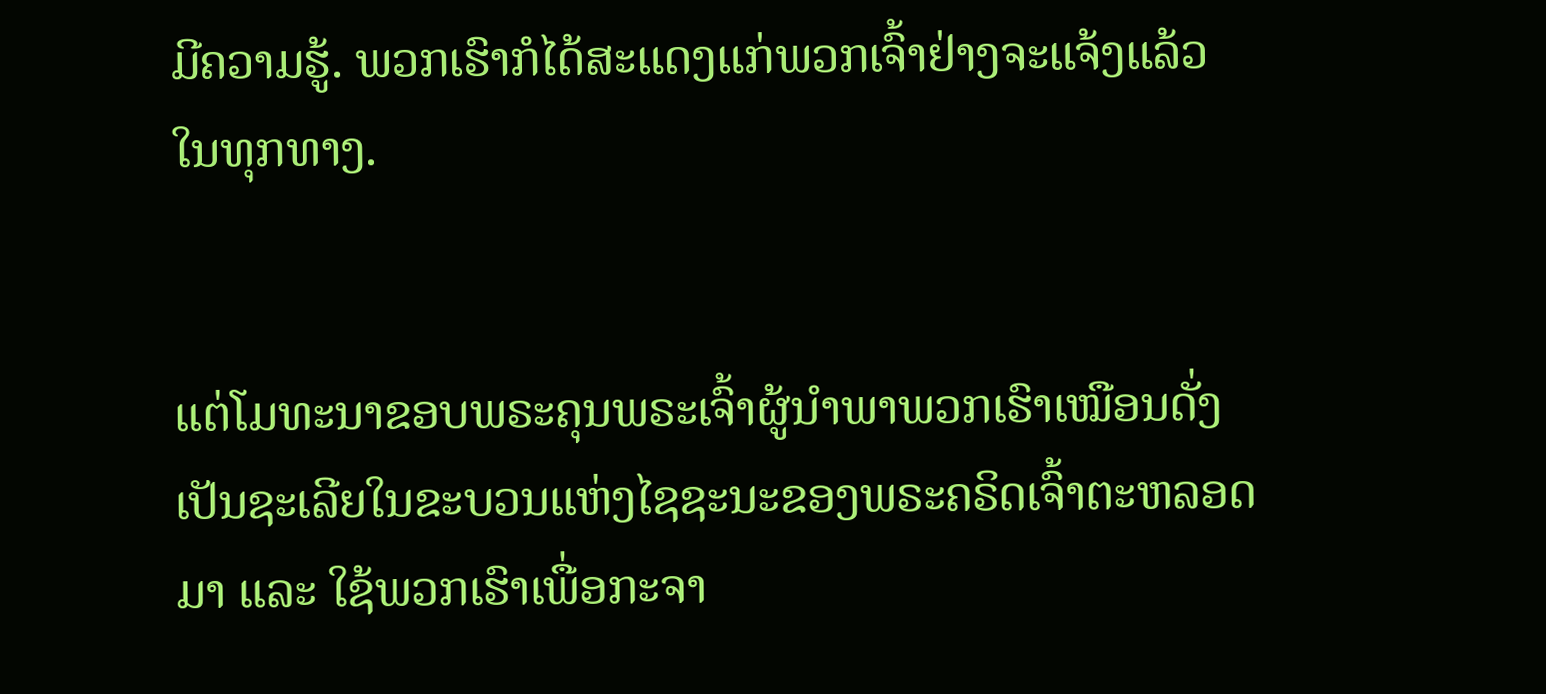ມີຄວາມຮູ້. ພວກເຮົາກໍໄດ້ສະແດງແກ່ພວກເຈົ້າຢ່າງຈະແຈ້ງແລ້ວໃນທຸກທາງ.


ແຕ່ໂມທະນາຂອບພຣະຄຸນພຣະເຈົ້າຜູ້ນຳພາພວກເຮົາເໝືອນດັ່ງເປັນຊະເລີຍໃນຂະບວນແຫ່ງໄຊຊະນະຂອງພຣະຄຣິດເຈົ້າຕະຫລອດມາ ແລະ ໃຊ້ພວກເຮົາເພື່ອກະຈາ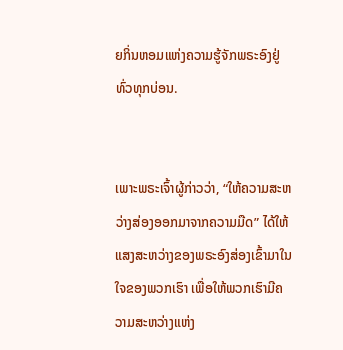ຍກິ່ນຫອມແຫ່ງຄວາມຮູ້ຈັກພຣະອົງຢູ່ທົ່ວທຸກບ່ອນ.


ເພາະພຣະເຈົ້າຜູ້ກ່າວວ່າ, “ໃຫ້ຄວາມສະຫວ່າງສ່ອງອອກມາຈາກຄວາມມືດ” ໄດ້ໃຫ້ແສງສະຫວ່າງຂອງພຣະອົງສ່ອງເຂົ້າມາໃນໃຈຂອງພວກເຮົາ ເພື່ອໃຫ້ພວກເຮົາມີຄວາມສະຫວ່າງແຫ່ງ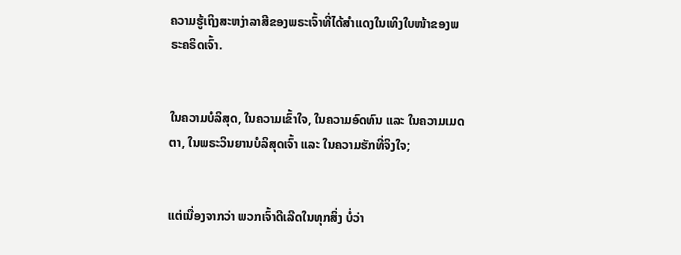ຄວາມຮູ້ເຖິງສະຫງ່າລາສີຂອງພຣະເຈົ້າທີ່ໄດ້ສຳແດງໃນເທິງໃບໜ້າຂອງພຣະຄຣິດເຈົ້າ.


ໃນຄວາມບໍລິສຸດ, ໃນຄວາມເຂົ້າໃຈ, ໃນຄວາມອົດທົນ ແລະ ໃນຄວາມເມດຕາ, ໃນພຣະວິນຍານບໍລິສຸດເຈົ້າ ແລະ ໃນຄວາມຮັກທີ່ຈິງໃຈ;


ແຕ່ເນື່ອງຈາກວ່າ ພວກເຈົ້າດີເລີດໃນທຸກສິ່ງ ບໍ່ວ່າ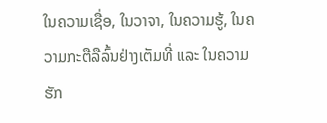ໃນຄວາມເຊື່ອ, ໃນວາຈາ, ໃນຄວາມຮູ້, ໃນຄວາມກະຕືລືລົ້ນຢ່າງເຕັມທີ່ ແລະ ໃນຄວາມຮັກ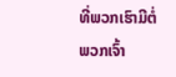ທີ່ພວກເຮົາມີຕໍ່ພວກເຈົ້າ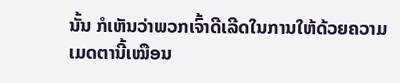ນັ້ນ ກໍເຫັນວ່າພວກເຈົ້າດີເລີດໃນການໃຫ້ດ້ວຍຄວາມເມດຕານີ້ເໝືອນ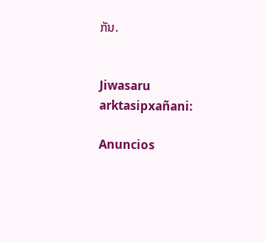ກັນ.


Jiwasaru arktasipxañani:

Anuncios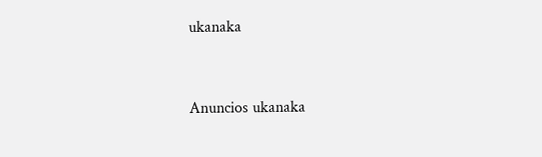ukanaka


Anuncios ukanaka